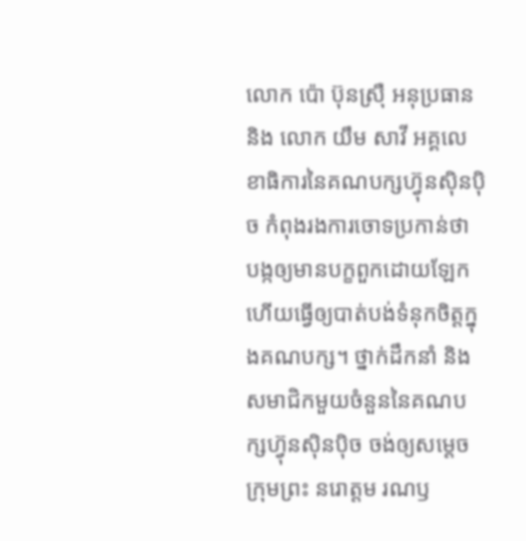លោក ប៉ោ ប៊ុនស្រ៊ឺ អនុប្រធាន និង លោក យឹម សាវី អគ្គលេខាធិការនៃគណបក្សហ្វ៊ុនស៊ិនប៉ិច កំពុងរងការចោទប្រកាន់ថា បង្កឲ្យមានបក្ខពួកដោយឡែក ហើយធ្វើឲ្យបាត់បង់ទំនុកចិត្តក្នុងគណបក្ស។ ថ្នាក់ដឹកនាំ និងសមាជិកមួយចំនួននៃគណបក្សហ្វ៊ុនស៊ិនប៉ិច ចង់ឲ្យសម្តេចក្រុមព្រះ នរោត្តម រណឫ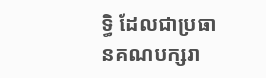ទ្ធិ ដែលជាប្រធានគណបក្សរា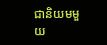ជានិយមមួយ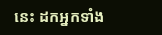នេះ ដកអ្នកទាំង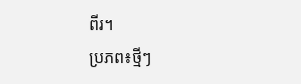ពីរ។
ប្រភព៖ថ្មីៗ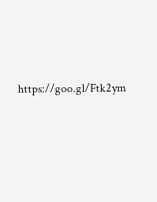https://goo.gl/Ftk2ym